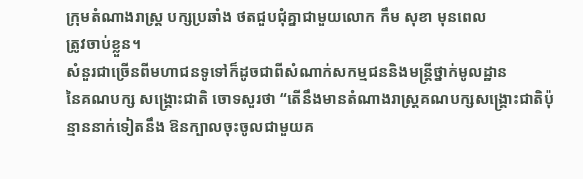ក្រុមតំណាងរាស្ត្រ បក្សប្រឆាំង ថតជួបជុំគ្នាជាមួយលោក កឹម សុខា មុនពេល
ត្រូវចាប់ខ្លួន។
សំនួរជាច្រើនពីមហាជនទូទៅក៏ដូចជាពីសំណាក់សកម្មជននិងមន្ត្រីថ្នាក់មូលដ្ឋាន
នៃគណបក្ស សង្គ្រោះជាតិ ចោទសួរថា “តើនឹងមានតំណាងរាស្ត្រគណបក្សសង្គ្រោះជាតិប៉ុន្មាននាក់ទៀតនឹង ឱនក្បាលចុះចូលជាមួយគ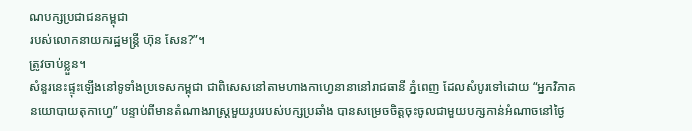ណបក្សប្រជាជនកម្ពុជា
របស់លោកនាយករដ្ឋមន្ត្រី ហ៊ុន សែន?”។
ត្រូវចាប់ខ្លួន។
សំនួរនេះផ្ទុះឡើងនៅទូទាំងប្រទេសកម្ពុជា ជាពិសេសនៅតាមហាងកាហ្វេនានានៅរាជធានី ភ្នំពេញ ដែលសំបូរទៅដោយ “អ្នកវិភាគនយោបាយតុកាហ្វេ” បន្ទាប់ពីមានតំណាងរាស្ត្រមួយរូបរបស់បក្សប្រឆាំង បានសម្រេចចិត្តចុះចូលជាមួយបក្សកាន់អំណាចនៅថ្ងៃ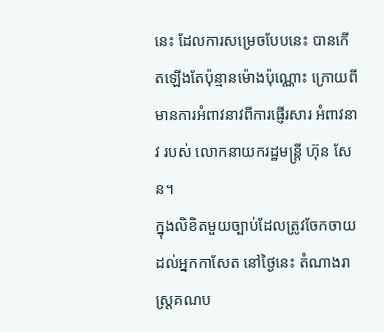នេះ ដែលការសម្រេចបែបនេះ បានកើតឡើងតែប៉ុន្មានម៉ោងប៉ុណ្ណោះ ក្រោយពីមានការអំពាវនាវពីការផ្ញើរសារ អំពាវនាវ របស់ លោកនាយករដ្ឋមន្ត្រី ហ៊ុន សែន។
ក្នុងលិខិតមួយច្បាប់ដែលត្រូវចែកចាយដល់អ្នកកាសែត នៅថ្ងៃនេះ តំណាងរាស្ត្រគណប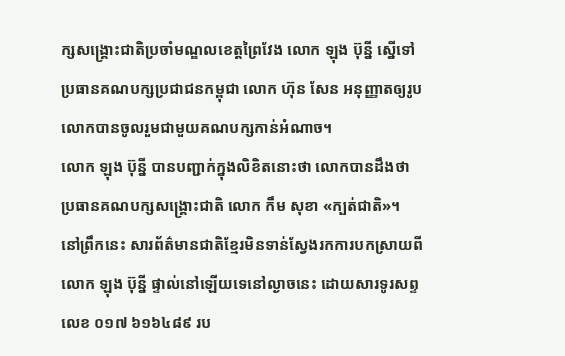ក្សសង្គ្រោះជាតិប្រចាំមណ្ឌលខេត្តព្រៃវែង លោក ឡុង ប៊ុន្នី ស្នើទៅប្រធានគណបក្សប្រជាជនកម្ពុជា លោក ហ៊ុន សែន អនុញ្ញាតឲ្យរូបលោកបានចូលរួមជាមួយគណបក្សកាន់អំណាច។
លោក ឡុង ប៊ុន្នី បានបញ្ជាក់ក្នុងលិខិតនោះថា លោកបានដឹងថា ប្រធានគណបក្សសង្គ្រោះជាតិ លោក កឹម សុខា «ក្បត់ជាតិ»។
នៅព្រឹកនេះ សារព័ត៌មានជាតិខ្មែរមិនទាន់ស្វែងរកការបកស្រាយពីលោក ឡុង ប៊ុន្នី ផ្ទាល់នៅឡើយទេនៅល្ងាចនេះ ដោយសារទូរសព្ទ លេខ ០១៧ ៦១៦៤៨៩ រប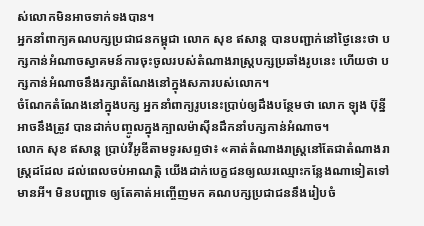ស់លោកមិនអាចទាក់ទងបាន។
អ្នកនាំពាក្យគណបក្សប្រជាជនកម្ពុជា លោក សុខ ឥសាន្ត បានបញ្ជាក់នៅថ្ងៃនេះថា បក្សកាន់អំណាចស្វាគមន៍ការចុះចូលរបស់តំណាងរាស្ត្របក្សប្រឆាំងរូបនេះ ហើយថា បក្សកាន់អំណាចនឹងរក្សាតំណែងនៅក្នុងសភារបស់លោក។
ចំណែកតំណែងនៅក្នុងបក្ស អ្នកនាំពាក្យរូបនេះប្រាប់ឲ្យដឹងបន្ថែមថា លោក ឡុង ប៊ុន្នី អាចនឹងត្រូវ បានដាក់បញ្ចូលក្នុងក្បាលម៉ាស៊ីនដឹកនាំបក្សកាន់អំណាច។
លោក សុខ ឥសាន្ត ប្រាប់វីអូឌីតាមទូរសព្ទថា៖ «គាត់តំណាងរាស្ត្រនៅតែជាតំណាងរាស្ត្រដដែល ដល់ពេលចប់អាណត្តិ យើងដាក់បេក្ខជនឲ្យឈរឈ្មោះកន្លែងណាទៀតទៅមានអី។ មិនបញ្ហាទេ ឲ្យតែគាត់អញ្ចើញមក គណបក្សប្រជាជននឹងរៀបចំ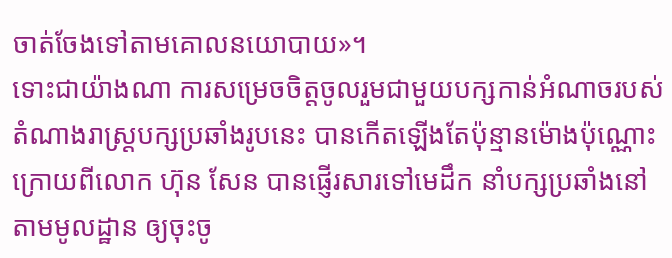ចាត់ចែងទៅតាមគោលនយោបាយ»។
ទោះជាយ៉ាងណា ការសម្រេចចិត្តចូលរួមជាមួយបក្សកាន់អំណាចរបស់តំណាងរាស្ត្របក្សប្រឆាំងរូបនេះ បានកើតឡើងតែប៉ុន្មានម៉ោងប៉ុណ្ណោះ ក្រោយពីលោក ហ៊ុន សែន បានផ្ញើរសារទៅមេដឹក នាំបក្សប្រឆាំងនៅតាមមូលដ្ឋាន ឲ្យចុះចូ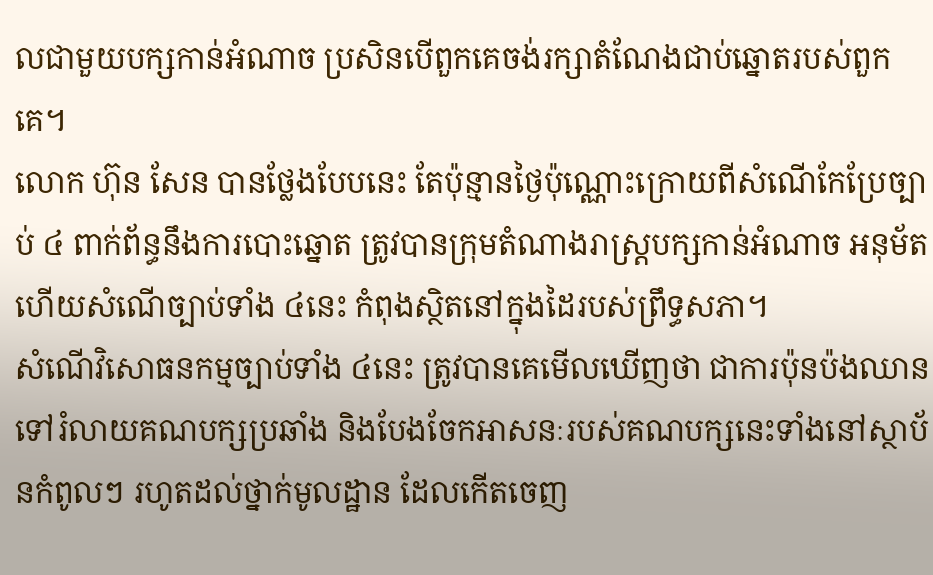លជាមួយបក្សកាន់អំណាច ប្រសិនបើពួកគេចង់រក្សាតំណែងជាប់ឆ្នោតរបស់ពួកគេ។
លោក ហ៊ុន សែន បានថ្លែងបែបនេះ តែប៉ុន្មានថ្ងៃប៉ុណ្ណោះក្រោយពីសំណើកែប្រែច្បាប់ ៤ ពាក់ព័ន្ធនឹងការបោះឆ្នោត ត្រូវបានក្រុមតំណាងរាស្ត្របក្សកាន់អំណាច អនុម័ត ហើយសំណើច្បាប់ទាំង ៤នេះ កំពុងស្ថិតនៅក្នុងដៃរបស់ព្រឹទ្ធសភា។
សំណើវិសោធនកម្មច្បាប់ទាំង ៤នេះ ត្រូវបានគេមើលឃើញថា ជាការប៉ុនប៉ងឈានទៅរំលាយគណបក្សប្រឆាំង និងបែងចែកអាសនៈរបស់គណបក្សនេះទាំងនៅស្ថាប័នកំពូលៗ រហូតដល់ថ្នាក់មូលដ្ឋាន ដែលកើតចេញ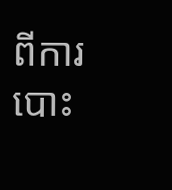ពីការបោះ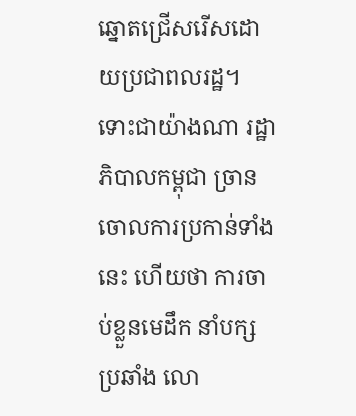ឆ្នោតជ្រើសរើសដោយប្រជាពលរដ្ឋ។
ទោះជាយ៉ាងណា រដ្ឋាភិបាលកម្ពុជា ច្រានចោលការប្រកាន់ទាំងនេះ ហើយថា ការចាប់ខ្លួនមេដឹក នាំបក្សប្រឆាំង លោ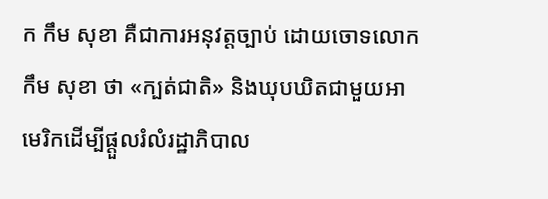ក កឹម សុខា គឺជាការអនុវត្តច្បាប់ ដោយចោទលោក កឹម សុខា ថា «ក្បត់ជាតិ» និងឃុបឃិតជាមួយអាមេរិកដើម្បីផ្ដួលរំលំរដ្ឋាភិបាល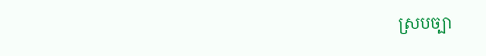ស្របច្បា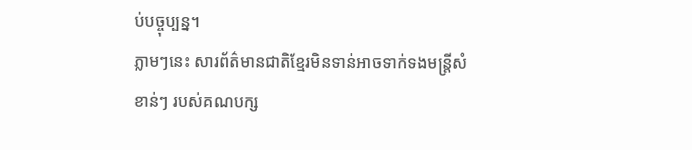ប់បច្ចុប្បន្ន។
ភ្លាមៗនេះ សារព័ត៌មានជាតិខ្មែរមិនទាន់អាចទាក់ទងមន្ត្រីសំខាន់ៗ របស់គណបក្ស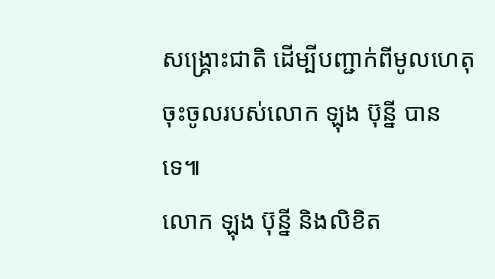សង្គ្រោះជាតិ ដើម្បីបញ្ជាក់ពីមូលហេតុចុះចូលរបស់លោក ឡុង ប៊ុន្នី បានទេ៕
លោក ឡុង ប៊ុន្នី និងលិខិត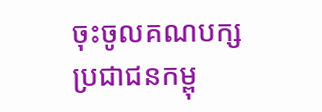ចុះចូលគណបក្សប្រជាជនកម្ពុ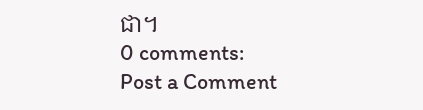ជា។
0 comments:
Post a Comment